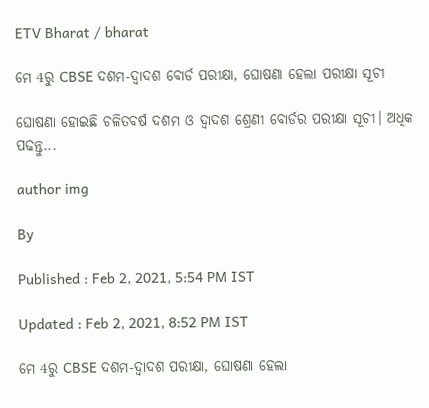ETV Bharat / bharat

ମେ 4ରୁ CBSE ଦଶମ-ଦ୍ବାଦଶ ବୋର୍ଡ ପରୀକ୍ଷା, ଘୋଷଣା ହେଲା ପରୀକ୍ଷା ସୂଚୀ

ଘୋଷଣା ହୋଇଛି ଚଳିତବର୍ଷ ଦଶମ ଓ ଦ୍ବାଦଶ ଶ୍ରେଣୀ ବୋର୍ଡର ପରୀକ୍ଷା ସୂଚୀ। ଅଧିକ ପଢନ୍ତୁ...

author img

By

Published : Feb 2, 2021, 5:54 PM IST

Updated : Feb 2, 2021, 8:52 PM IST

ମେ 4ରୁ CBSE ଦଶମ-ଦ୍ବାଦଶ ପରୀକ୍ଷା, ଘୋଷଣା ହେଲା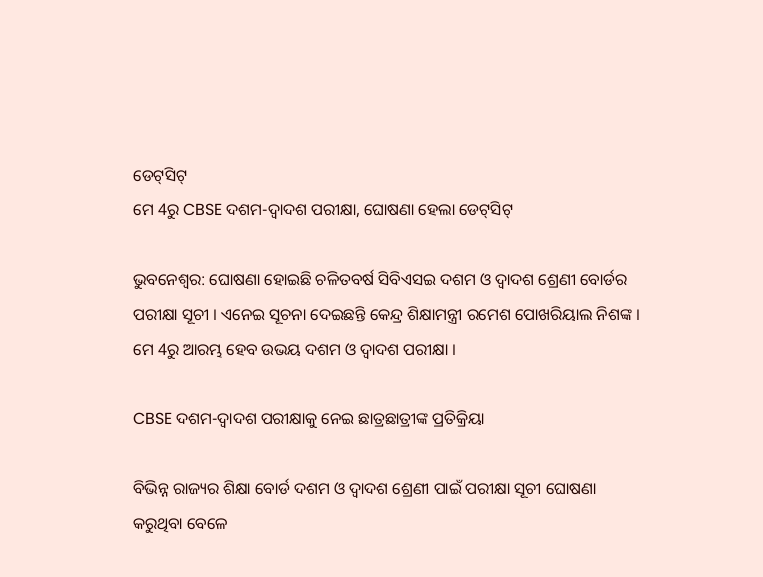ଡେଟ୍‌ସିଟ୍
ମେ 4ରୁ CBSE ଦଶମ-ଦ୍ବାଦଶ ପରୀକ୍ଷା, ଘୋଷଣା ହେଲା ଡେଟ୍‌ସିଟ୍

ଭୁବନେଶ୍ବର: ଘୋଷଣା ହୋଇଛି ଚଳିତବର୍ଷ ସିବିଏସଇ ଦଶମ ଓ ଦ୍ବାଦଶ ଶ୍ରେଣୀ ବୋର୍ଡର ପରୀକ୍ଷା ସୂଚୀ । ଏନେଇ ସୂଚନା ଦେଇଛନ୍ତି କେନ୍ଦ୍ର ଶିକ୍ଷାମନ୍ତ୍ରୀ ରମେଶ ପୋଖରିୟାଲ ନିଶଙ୍କ । ମେ 4ରୁ ଆରମ୍ଭ ହେବ ଉଭୟ ଦଶମ ଓ ଦ୍ବାଦଶ ପରୀକ୍ଷା ।

CBSE ଦଶମ-ଦ୍ବାଦଶ ପରୀକ୍ଷାକୁ ନେଇ ଛାତ୍ରଛାତ୍ରୀଙ୍କ ପ୍ରତିକ୍ରିୟା

ବିଭିନ୍ନ ରାଜ୍ୟର ଶିକ୍ଷା ବୋର୍ଡ ଦଶମ ଓ ଦ୍ବାଦଶ ଶ୍ରେଣୀ ପାଇଁ ପରୀକ୍ଷା ସୂଚୀ ଘୋଷଣା କରୁଥିବା ବେଳେ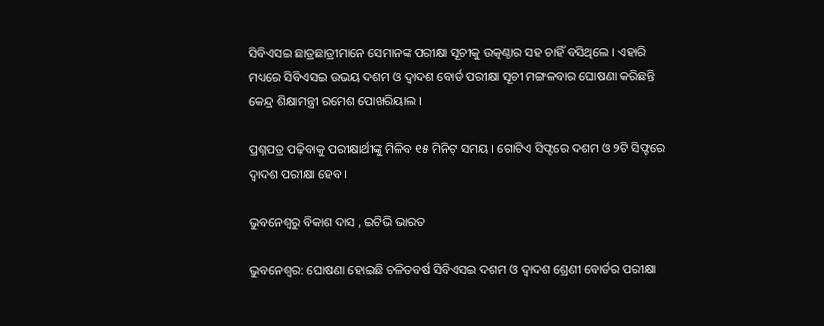ସିବିଏସଇ ଛାତ୍ରଛାତ୍ରୀମାନେ ସେମାନଙ୍କ ପରୀକ୍ଷା ସୂଚୀକୁ ଉତ୍କଣ୍ଠାର ସହ ଚାହିଁ ବସିଥିଲେ । ଏହାରି ମଧ୍ୟରେ ସିବିଏସଇ ଉଭୟ ଦଶମ ଓ ଦ୍ବାଦଶ ବୋର୍ଡ ପରୀକ୍ଷା ସୂଚୀ ମଙ୍ଗଳବାର ଘୋଷଣା କରିଛନ୍ତି କେନ୍ଦ୍ର ଶିକ୍ଷାମନ୍ତ୍ରୀ ରମେଶ ପୋଖରିୟାଲ ।

ପ୍ରଶ୍ନପତ୍ର ପଢ଼ିବାକୁ ପରୀକ୍ଷାର୍ଥୀଙ୍କୁ ମିଳିବ ୧୫ ମିନିଟ୍‌ ସମୟ । ଗୋଟିଏ ସିଫ୍ଟରେ ଦଶମ ଓ ୨ଟି ସିଫ୍ଟରେ ଦ୍ବାଦଶ ପରୀକ୍ଷା ହେବ ।

ଭୁବନେଶ୍ବରୁ ବିକାଶ ଦାସ , ଇଟିଭି ଭାରତ

ଭୁବନେଶ୍ବର: ଘୋଷଣା ହୋଇଛି ଚଳିତବର୍ଷ ସିବିଏସଇ ଦଶମ ଓ ଦ୍ବାଦଶ ଶ୍ରେଣୀ ବୋର୍ଡର ପରୀକ୍ଷା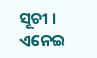ସୂଚୀ । ଏନେଇ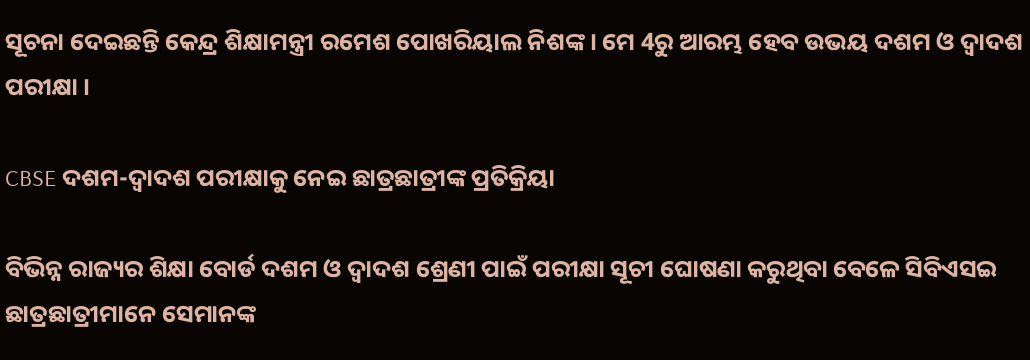ସୂଚନା ଦେଇଛନ୍ତି କେନ୍ଦ୍ର ଶିକ୍ଷାମନ୍ତ୍ରୀ ରମେଶ ପୋଖରିୟାଲ ନିଶଙ୍କ । ମେ 4ରୁ ଆରମ୍ଭ ହେବ ଉଭୟ ଦଶମ ଓ ଦ୍ବାଦଶ ପରୀକ୍ଷା ।

CBSE ଦଶମ-ଦ୍ବାଦଶ ପରୀକ୍ଷାକୁ ନେଇ ଛାତ୍ରଛାତ୍ରୀଙ୍କ ପ୍ରତିକ୍ରିୟା

ବିଭିନ୍ନ ରାଜ୍ୟର ଶିକ୍ଷା ବୋର୍ଡ ଦଶମ ଓ ଦ୍ବାଦଶ ଶ୍ରେଣୀ ପାଇଁ ପରୀକ୍ଷା ସୂଚୀ ଘୋଷଣା କରୁଥିବା ବେଳେ ସିବିଏସଇ ଛାତ୍ରଛାତ୍ରୀମାନେ ସେମାନଙ୍କ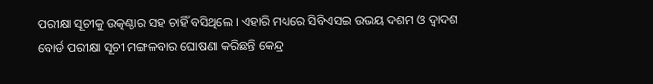ପରୀକ୍ଷା ସୂଚୀକୁ ଉତ୍କଣ୍ଠାର ସହ ଚାହିଁ ବସିଥିଲେ । ଏହାରି ମଧ୍ୟରେ ସିବିଏସଇ ଉଭୟ ଦଶମ ଓ ଦ୍ବାଦଶ ବୋର୍ଡ ପରୀକ୍ଷା ସୂଚୀ ମଙ୍ଗଳବାର ଘୋଷଣା କରିଛନ୍ତି କେନ୍ଦ୍ର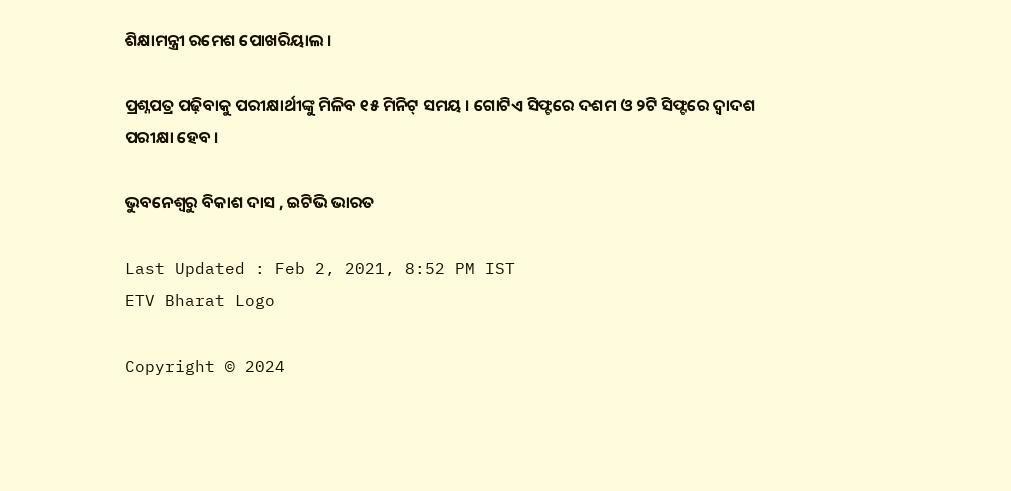ଶିକ୍ଷାମନ୍ତ୍ରୀ ରମେଶ ପୋଖରିୟାଲ ।

ପ୍ରଶ୍ନପତ୍ର ପଢ଼ିବାକୁ ପରୀକ୍ଷାର୍ଥୀଙ୍କୁ ମିଳିବ ୧୫ ମିନିଟ୍‌ ସମୟ । ଗୋଟିଏ ସିଫ୍ଟରେ ଦଶମ ଓ ୨ଟି ସିଫ୍ଟରେ ଦ୍ବାଦଶ ପରୀକ୍ଷା ହେବ ।

ଭୁବନେଶ୍ବରୁ ବିକାଶ ଦାସ , ଇଟିଭି ଭାରତ

Last Updated : Feb 2, 2021, 8:52 PM IST
ETV Bharat Logo

Copyright © 2024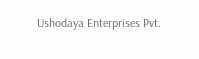Ushodaya Enterprises Pvt.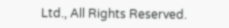Ltd., All Rights Reserved.